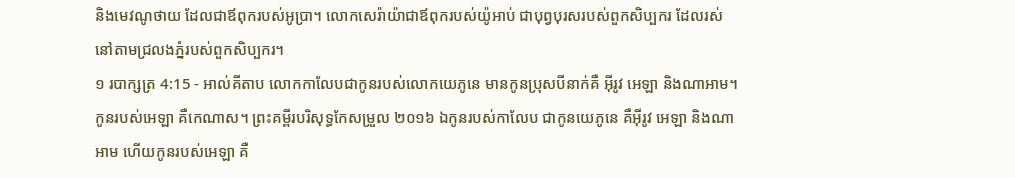និងមេវណូថាយ ដែលជាឪពុករបស់អូប្រា។ លោកសេរ៉ាយ៉ាជាឪពុករបស់យ៉ូអាប់ ជាបុព្វបុរសរបស់ពួកសិប្បករ ដែលរស់នៅតាមជ្រលងភ្នំរបស់ពួកសិប្បករ។
១ របាក្សត្រ 4:15 - អាល់គីតាប លោកកាលែបជាកូនរបស់លោកយេភូនេ មានកូនប្រុសបីនាក់គឺ អ៊ីរូវ អេឡា និងណាអាម។ កូនរបស់អេឡា គឺកេណាស។ ព្រះគម្ពីរបរិសុទ្ធកែសម្រួល ២០១៦ ឯកូនរបស់កាលែប ជាកូនយេភូនេ គឺអ៊ីរូវ អេឡា និងណាអាម ហើយកូនរបស់អេឡា គឺ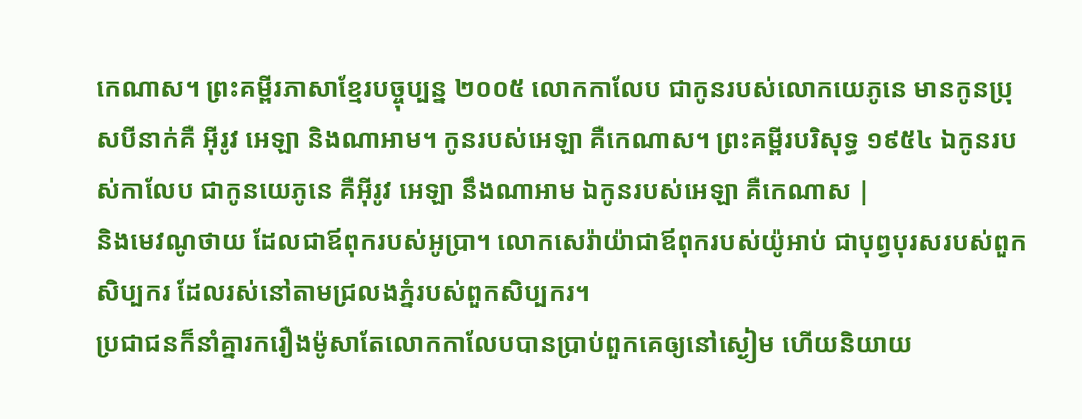កេណាស។ ព្រះគម្ពីរភាសាខ្មែរបច្ចុប្បន្ន ២០០៥ លោកកាលែប ជាកូនរបស់លោកយេភូនេ មានកូនប្រុសបីនាក់គឺ អ៊ីរូវ អេឡា និងណាអាម។ កូនរបស់អេឡា គឺកេណាស។ ព្រះគម្ពីរបរិសុទ្ធ ១៩៥៤ ឯកូនរបស់កាលែប ជាកូនយេភូនេ គឺអ៊ីរូវ អេឡា នឹងណាអាម ឯកូនរបស់អេឡា គឺកេណាស |
និងមេវណូថាយ ដែលជាឪពុករបស់អូប្រា។ លោកសេរ៉ាយ៉ាជាឪពុករបស់យ៉ូអាប់ ជាបុព្វបុរសរបស់ពួកសិប្បករ ដែលរស់នៅតាមជ្រលងភ្នំរបស់ពួកសិប្បករ។
ប្រជាជនក៏នាំគ្នារករឿងម៉ូសាតែលោកកាលែបបានប្រាប់ពួកគេឲ្យនៅស្ងៀម ហើយនិយាយ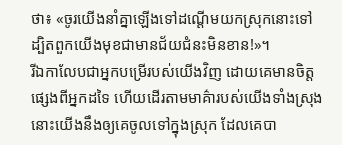ថា៖ «ចូរយើងនាំគ្នាឡើងទៅដណ្តើមយកស្រុកនោះទៅ ដ្បិតពួកយើងមុខជាមានជ័យជំនះមិនខាន!»។
រីឯកាលែបជាអ្នកបម្រើរបស់យើងវិញ ដោយគេមានចិត្តផ្សេងពីអ្នកដទៃ ហើយដើរតាមមាគ៌ារបស់យើងទាំងស្រុង នោះយើងនឹងឲ្យគេចូលទៅក្នុងស្រុក ដែលគេបា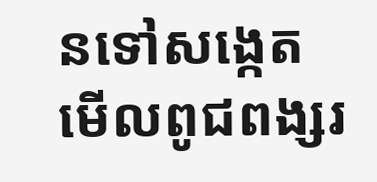នទៅសង្កេតមើលពូជពង្សរ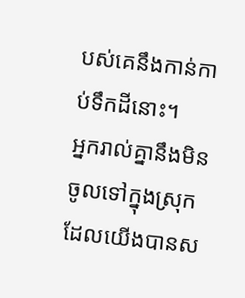បស់គេនឹងកាន់កាប់ទឹកដីនោះ។
អ្នករាល់គ្នានឹងមិនចូលទៅក្នុងស្រុកដែលយើងបានស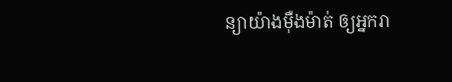ន្យាយ៉ាងម៉ឺងម៉ាត់ ឲ្យអ្នករា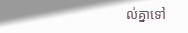ល់គ្នាទៅ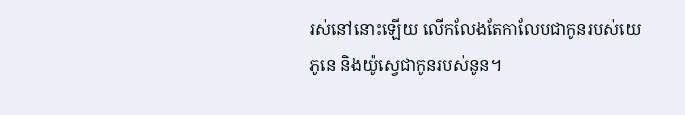រស់នៅនោះឡើយ លើកលែងតែកាលែបជាកូនរបស់យេភូនេ និងយ៉ូស្វេជាកូនរបស់នូន។